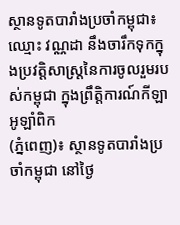ស្ថានទូតបារាំងប្រចាំកម្ពុជា៖ ឈ្មោះ វណ្ណដា នឹងចារឹកទុកក្នុងប្រវត្តិសាស្រ្តនៃការចូលរួមរបស់កម្ពុជា ក្នុងព្រឹត្តិការណ៍កីឡាអូឡាំពិក
(ភ្នំពេញ)៖ ស្ថានទូតបារាំងប្រចាំកម្ពុជា នៅថ្ងៃ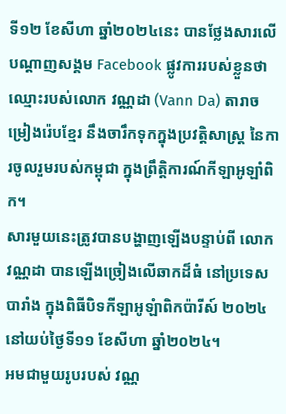ទី១២ ខែសីហា ឆ្នាំ២០២៤នេះ បានថ្លែងសារលើបណ្តាញសង្គម Facebook ផ្លូវការរបស់ខ្លួនថា ឈ្មោះរបស់លោក វណ្ណដា (Vann Da) តារាចម្រៀងរ៉េបខ្មែរ នឹងចារឹកទុកក្នុងប្រវត្តិសាស្រ្ត នៃការចូលរួមរបស់កម្ពុជា ក្នុងព្រឹត្តិការណ៍កីឡាអូឡាំពិក។
សារមួយនេះត្រូវបានបង្ហាញឡើងបន្ទាប់ពី លោក វណ្ណដា បានឡើងច្រៀងលើឆាកដ៏ធំ នៅប្រទេសបារាំង ក្នុងពិធីបិទកីឡាអូឡំាពិកប៉ារីស៍ ២០២៤ នៅយប់ថ្ងៃទី១១ ខែសីហា ឆ្នាំ២០២៤។
អមជាមួយរូបរបស់ វណ្ណ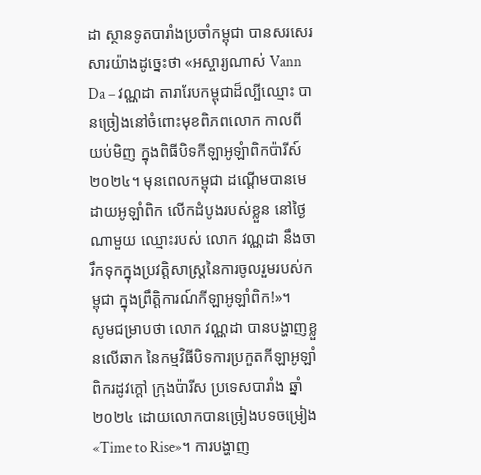ដា ស្ថានទូតបារាំងប្រចាំកម្ពុជា បានសរសេរសារយ៉ាងដូច្នេះថា «អស្ចារ្យណាស់ Vann Da – វណ្ណដា តារារែបកម្ពុជាដ៏ល្បីឈ្មោះ បានច្រៀងនៅចំពោះមុខពិភពលោក កាលពីយប់មិញ ក្នុងពិធីបិទកីឡាអូឡំាពិកប៉ារីស៍ ២០២៤។ មុនពេលកម្ពុជា ដណ្តើមបានមេដាយអូឡាំពិក លើកដំបូងរបស់ខ្លួន នៅថ្ងៃណាមួយ ឈ្មោះរបស់ លោក វណ្ណដា នឹងចារឹកទុកក្នុងប្រវត្តិសាស្រ្តនៃការចូលរួមរបស់កម្ពុជា ក្នុងព្រឹត្តិការណ៍កីឡាអូឡាំពិក!»។
សូមជម្រាបថា លោក វណ្ណដា បានបង្ហាញខ្លួនលើឆាក នៃកម្មវិធីបិទការប្រកួតកីឡាអូឡាំពិករដូវក្តៅ ក្រុងប៉ារីស ប្រទេសបារាំង ឆ្នាំ២០២៤ ដោយលោកបានច្រៀងបទចម្រៀង «Time to Rise»។ ការបង្ហាញ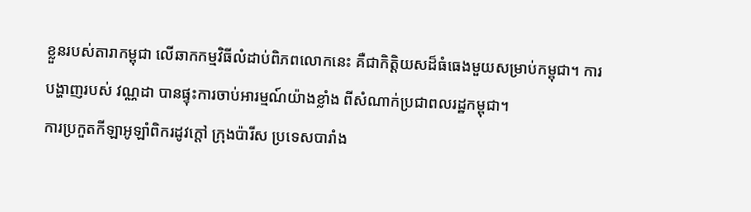ខ្លួនរបស់តារាកម្ពុជា លើឆាកកម្មវិធីលំដាប់ពិភពលោកនេះ គឺជាកិត្តិយសដ៏ធំធេងមួយសម្រាប់កម្ពុជា។ ការបង្ហាញរបស់ វណ្ណដា បានផ្ទុះការចាប់អារម្មណ៍យ៉ាងខ្លាំង ពីសំណាក់ប្រជាពលរដ្ឋកម្ពុជា។
ការប្រកួតកីឡាអូឡាំពិករដូវក្តៅ ក្រុងប៉ារីស ប្រទេសបារាំង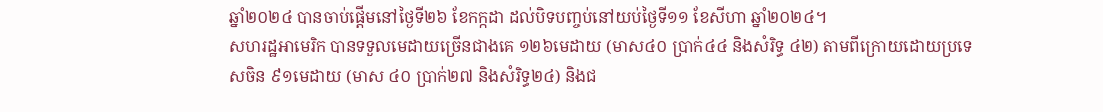ឆ្នាំ២០២៤ បានចាប់ផ្តើមនៅថ្ងៃទី២៦ ខែកក្កដា ដល់បិទបញ្ចប់នៅយប់ថ្ងៃទី១១ ខែសីហា ឆ្នាំ២០២៤។
សហរដ្ឋអាមេរិក បានទទួលមេដាយច្រើនជាងគេ ១២៦មេដាយ (មាស៤០ ប្រាក់៤៤ និងសំរិទ្ធ ៤២) តាមពីក្រោយដោយប្រទេសចិន ៩១មេដាយ (មាស ៤០ ប្រាក់២៧ និងសំរិទ្ធ២៤) និងជ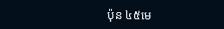ប៉ុន ៤៥មេ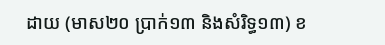ដាយ (មាស២០ ប្រាក់១៣ និងសំរិទ្ធ១៣) ខ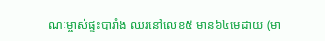ណៈម្ចាស់ផ្ទះបារាំង ឈរនៅលេខ៥ មាន៦៤មេដាយ (មា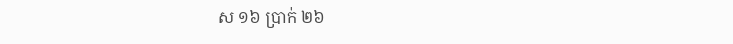ស ១៦ ប្រាក់ ២៦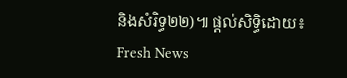និងសំរិទ្ធ២២)៕ ផ្ដល់សិទ្ធិដោយ៖ Fresh News